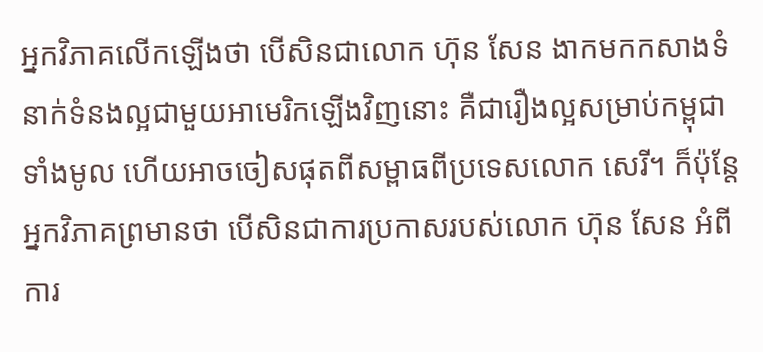អ្នកវិភាគលើកឡើងថា បើសិនជាលោក ហ៊ុន សែន ងាកមកកសាងទំនាក់ទំនងល្អជាមួយអាមេរិកឡើងវិញនោះ គឺជារឿងល្អសម្រាប់កម្ពុជាទាំងមូល ហើយអាចចៀសផុតពីសម្ពាធពីប្រទេសលោក សេរី។ ក៏ប៉ុន្តែអ្នកវិភាគព្រមានថា បើសិនជាការប្រកាសរបស់លោក ហ៊ុន សែន អំពីការ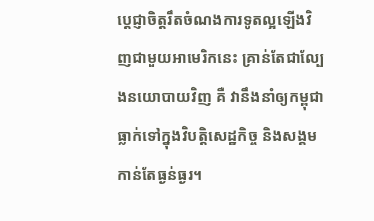ប្ដេជ្ញាចិត្តរឹតចំណងការទូតល្អឡើងវិញជាមួយអាមេរិកនេះ គ្រាន់តែជាល្បែងនយោបាយវិញ គឺ វានឹងនាំឲ្យកម្ពុជាធ្លាក់ទៅក្នុងវិបត្តិសេដ្ឋកិច្ច និងសង្គមកាន់តែធ្ងន់ធ្ងរ។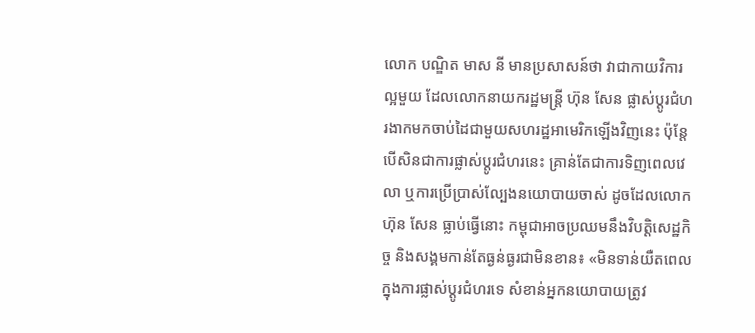លោក បណ្ឌិត មាស នី មានប្រសាសន៍ថា វាជាកាយវិការល្អមួយ ដែលលោកនាយករដ្ឋមន្ត្រី ហ៊ុន សែន ផ្លាស់ប្ដូរជំហរងាកមកចាប់ដៃជាមួយសហរដ្ឋអាមេរិកឡើងវិញនេះ ប៉ុន្តែបើសិនជាការផ្លាស់ប្ដូរជំហរនេះ គ្រាន់តែជាការទិញពេលវេលា ឬការប្រើប្រាស់ល្បែងនយោបាយចាស់ ដូចដែលលោក ហ៊ុន សែន ធ្លាប់ធ្វើនោះ កម្ពុជាអាចប្រឈមនឹងវិបត្តិសេដ្ឋកិច្ច និងសង្គមកាន់តែធ្ងន់ធ្ងរជាមិនខាន៖ «មិនទាន់យឺតពេលក្នុងការផ្លាស់ប្ដូរជំហរទេ សំខាន់អ្នកនយោបាយត្រូវ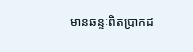មានឆន្ទៈពិតប្រាកដ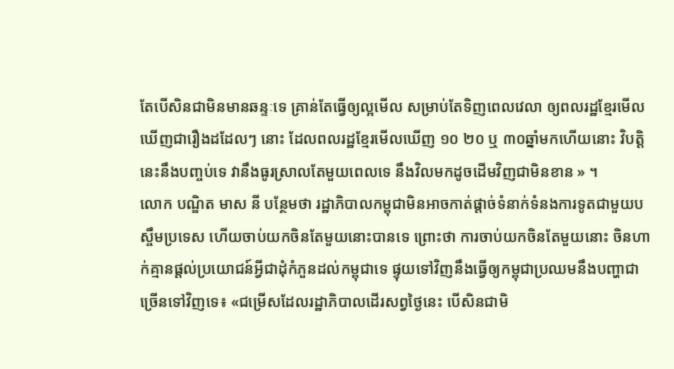តែបើសិនជាមិនមានឆន្ទៈទេ គ្រាន់តែធ្វើឲ្យល្អមើល សម្រាប់តែទិញពេលវេលា ឲ្យពលរដ្ឋខ្មែរមើលឃើញជារឿងដដែលៗ នោះ ដែលពលរដ្ឋខ្មែរមើលឃើញ ១០ ២០ ឬ ៣០ឆ្នាំមកហើយនោះ វិបត្តិនេះនឹងបញ្ចប់ទេ វានឹងធូរស្រាលតែមួយពេលទេ នឹងវិលមកដូចដើមវិញជាមិនខាន » ។
លោក បណ្ឌិត មាស នី បន្ថែមថា រដ្ឋាភិបាលកម្ពុជាមិនអាចកាត់ផ្ដាច់ទំនាក់ទំនងការទូតជាមួយបស្ចឹមប្រទេស ហើយចាប់យកចិនតែមួយនោះបានទេ ព្រោះថា ការចាប់យកចិនតែមួយនោះ ចិនហាក់គ្មានផ្ដល់ប្រយោជន៍អ្វីជាដុំកំភួនដល់កម្ពុជាទេ ផ្ទុយទៅវិញនឹងធ្វើឲ្យកម្ពុជាប្រឈមនឹងបញ្ហាជាច្រើនទៅវិញទេ៖ «ជម្រើសដែលរដ្ឋាភិបាលដើរសព្វថ្ងៃនេះ បើសិនជាមិ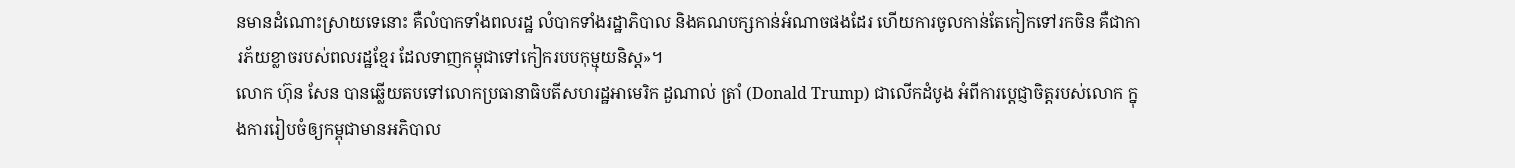នមានដំណោះស្រាយទេនោះ គឺលំបាកទាំងពលរដ្ឋ លំបាកទាំងរដ្ឋាភិបាល និងគណបក្សកាន់អំណាចផងដែរ ហើយការចូលកាន់តែកៀកទៅរកចិន គឺជាការភ័យខ្លាចរបស់ពលរដ្ឋខ្មែរ ដែលទាញកម្ពុជាទៅកៀករបបកុម្មុយនិស្ត»។
លោក ហ៊ុន សែន បានឆ្លើយតបទៅលោកប្រធានាធិបតីសហរដ្ឋអាមេរិក ដួណាល់ ត្រាំ (Donald Trump) ជាលើកដំបូង អំពីការប្ដេជ្ញាចិត្តរបស់លោក ក្នុងការរៀបចំឲ្យកម្ពុជាមានអភិបាល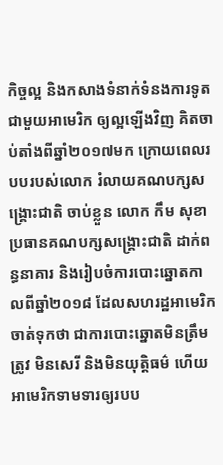កិច្ចល្អ និងកសាងទំនាក់ទំនងការទូតជាមួយអាមេរិក ឲ្យល្អឡើងវិញ គិតចាប់តាំងពីឆ្នាំ២០១៧មក ក្រោយពេលរបបរបស់លោក រំលាយគណបក្សសង្គ្រោះជាតិ ចាប់ខ្លួន លោក កឹម សុខា ប្រធានគណបក្សសង្គ្រោះជាតិ ដាក់ពន្ធនាគារ និងរៀបចំការបោះឆ្នោតកាលពីឆ្នាំ២០១៨ ដែលសហរដ្ឋអាមេរិក ចាត់ទុកថា ជាការបោះឆ្នោតមិនត្រឹមត្រូវ មិនសេរី និងមិនយុត្តិធម៌ ហើយអាមេរិកទាមទារឲ្យរបប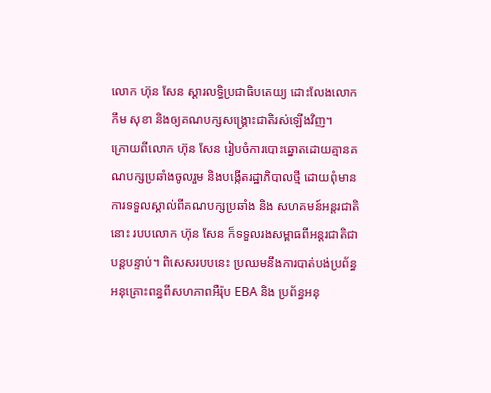លោក ហ៊ុន សែន ស្ដារលទ្ធិប្រជាធិបតេយ្យ ដោះលែងលោក កឹម សុខា និងឲ្យគណបក្សសង្គ្រោះជាតិរស់ឡើងវិញ។
ក្រោយពីលោក ហ៊ុន សែន រៀបចំការបោះឆ្នោតដោយគ្មានគណបក្សប្រឆាំងចូលរួម និងបង្កើតរដ្ឋាភិបាលថ្មី ដោយពុំមានការទទួលស្គាល់ពីគណបក្សប្រឆាំង និង សហគមន៍អន្តរជាតិនោះ របបលោក ហ៊ុន សែន ក៏ទទួលរងសម្ពាធពីអន្តរជាតិជាបន្តបន្ទាប់។ ពិសេសរបបនេះ ប្រឈមនឹងការបាត់បង់ប្រព័ន្ធអនុគ្រោះពន្ធពីសហភាពអឺរ៉ុប EBA និង ប្រព័ន្ធអនុ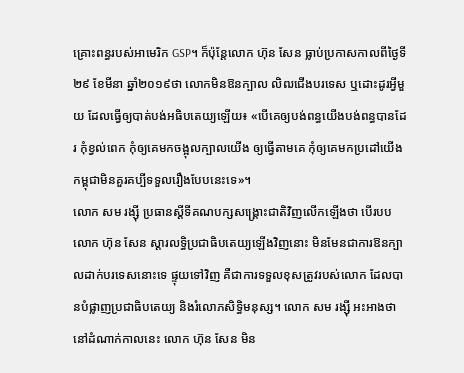គ្រោះពន្ធរបស់អាមេរិក GSP។ ក៏ប៉ុន្តែលោក ហ៊ុន សែន ធ្លាប់ប្រកាសកាលពីថ្ងៃទី២៩ ខែមីនា ឆ្នាំ២០១៩ថា លោកមិនឱនក្បាល លិឍជើងបរទេស ឬដោះដូរអ្វីមួយ ដែលធ្វើឲ្យបាត់បង់អធិបតេយ្យឡើយ៖ «បើគេឲ្យបង់ពន្ធយើងបង់ពន្ធបានដែរ កុំខ្វល់ពេក កុំឲ្យគេមកចង្អុលក្បាលយើង ឲ្យធ្វើតាមគេ កុំឲ្យគេមកប្រដៅយើង កម្ពុជាមិនគួរគប្បីទទួលរឿងបែបនេះទេ»។
លោក សម រង្ស៊ី ប្រធានស្ដីទីគណបក្សសង្គ្រោះជាតិវិញលើកឡើងថា បើរបបលោក ហ៊ុន សែន ស្ដារលទ្ធិប្រជាធិបតេយ្យឡើងវិញនោះ មិនមែនជាការឱនក្បាលដាក់បរទេសនោះទេ ផ្ទុយទៅវិញ គឺជាការទទួលខុសត្រូវរបស់លោក ដែលបានបំផ្លាញប្រជាធិបតេយ្យ និងរំលោភសិទ្ធិមនុស្ស។ លោក សម រង្ស៊ី អះអាងថា នៅដំណាក់កាលនេះ លោក ហ៊ុន សែន មិន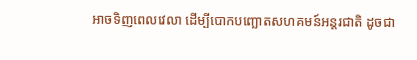អាចទិញពេលវេលា ដើម្បីបោកបញ្ឆោតសហគមន៍អន្តរជាតិ ដូចជា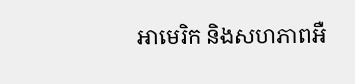អាមេរិក និងសហភាពអឺ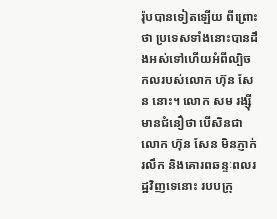រ៉ុបបានទៀតឡើយ ពីព្រោះថា ប្រទេសទាំងនោះបានដឹងអស់ទៅហើយអំពីល្បិចកលរបស់លោក ហ៊ុន សែន នោះ។ លោក សម រង្ស៊ី មានជំនឿថា បើសិនជាលោក ហ៊ុន សែន មិនភ្ញាក់រលឹក និងគោរពឆន្ទៈពលរដ្ឋវិញទេនោះ របបក្រុ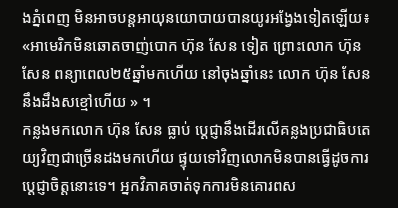ងភ្នំពេញ មិនអាចបន្តអាយុនយោបាយបានយូរអង្វែងទៀតឡើយ៖ «អាមេរិកមិនឆោតចាញ់បោក ហ៊ុន សែន ទៀត ព្រោះលោក ហ៊ុន សែន ពន្យាពេល២៥ឆ្នាំមកហើយ នៅចុងឆ្នាំនេះ លោក ហ៊ុន សែន នឹងដឹងសខ្មៅហើយ » ។
កន្លងមកលោក ហ៊ុន សែន ធ្លាប់ ប្ដេជ្ញានឹងដើរលើគន្លងប្រជាធិបតេយ្យវិញជាច្រើនដងមកហើយ ផ្ទុយទៅវិញលោកមិនបានធ្វើដូចការប្ដេជ្ញាចិត្តនោះទេ។ អ្នកវិភាគចាត់ទុកការមិនគោរពស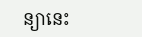ន្យានេះ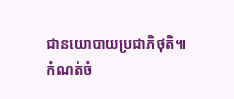ជានយោបាយប្រជាភិថុតិ៕
កំណត់ចំ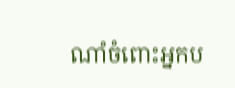ណាំចំពោះអ្នកប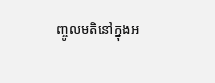ញ្ចូលមតិនៅក្នុងអ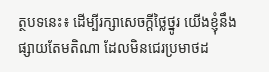ត្ថបទនេះ៖ ដើម្បីរក្សាសេចក្ដីថ្លៃថ្នូរ យើងខ្ញុំនឹងផ្សាយតែមតិណា ដែលមិនជេរប្រមាថដ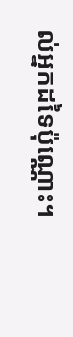ល់អ្នកដទៃប៉ុណ្ណោះ។